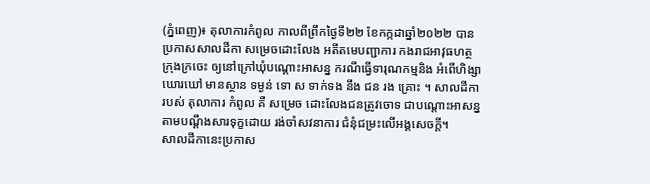(ភ្នំពេញ)៖ តុលាការកំពូល កាលពីព្រឹកថ្ងៃទី២២ ខែកក្កដាឆ្នាំ២០២២ បានប្រកាសសាលដីកា សម្រេចដោះលែង អតីតមេបញ្ជាការ កងរាជអាវុធហត្ថក្រុងក្រចេះ ឲ្យនៅក្រៅឃុំបណ្តោះអាសន្ន ករណីធ្វើទារុណកម្មនិង អំពើហិង្សាឃោរឃៅ មានស្ថាន ទម្ងន់ ទោ ស ទាក់ទង នឹង ជន រង គ្រោះ ។ សាលដីកា របស់ តុលាការ កំពូល គឺ សម្រេច ដោះលែងជនត្រូវចោទ ជាបណ្តោះអាសន្ន តាមបណ្តឹងសារទុក្ខដោយ រង់ចាំសវនាការ ជំនុំជម្រះលើអង្គសេចក្តី។
សាលដីកានេះប្រកាស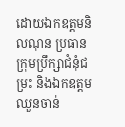ដោយឯកឧត្តមនិលណុន ប្រធានក្រុមប្រឹក្សាជំនុំជម្រះ និងឯកឧត្តមឈួនចាន់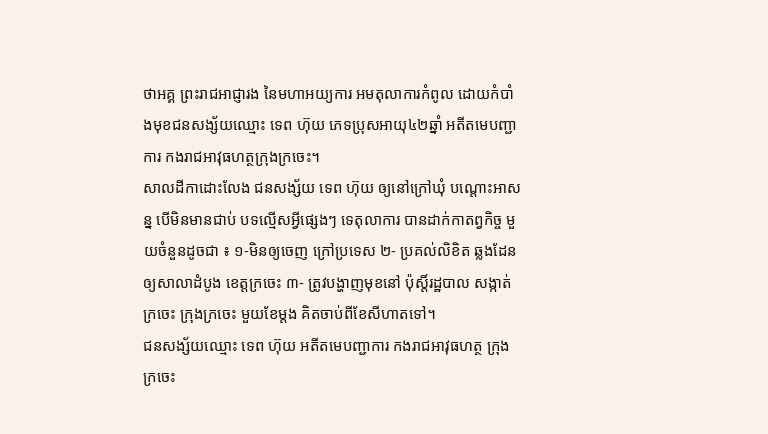ថាអគ្គ ព្រះរាជអាជ្ញារង នៃមហាអយ្យការ អមតុលាការកំពូល ដោយកំបាំងមុខជនសង្ស័យឈ្មោះ ទេព ហ៊ុយ ភេទប្រុសអាយុ៤២ឆ្នាំ អតីតមេបញ្ជាការ កងរាជអាវុធហត្ថក្រុងក្រចេះ។
សាលដីកាដោះលែង ជនសង្ស័យ ទេព ហ៊ុយ ឲ្យនៅក្រៅឃុំ បណ្តោះអាសន្ន បើមិនមានជាប់ បទល្មើសអ្វីផ្សេងៗ ទេតុលាការ បានដាក់កាតព្វកិច្ច មួយចំនួនដូចជា ៖ ១-មិនឲ្យចេញ ក្រៅប្រទេស ២- ប្រគល់លិខិត ឆ្លងដែន ឲ្យសាលាដំបូង ខេត្តក្រចេះ ៣- ត្រូវបង្ហាញមុខនៅ ប៉ុស្តិ៍រដ្ឋបាល សង្កាត់ក្រចេះ ក្រុងក្រចេះ មួយខែម្តង គិតចាប់ពីខែសីហាតទៅ។
ជនសង្ស័យឈ្មោះ ទេព ហ៊ុយ អតីតមេបញ្ជាការ កងរាជអាវុធហត្ថ ក្រុងក្រចេះ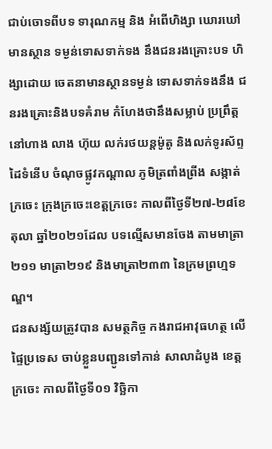ជាប់ចោទពីបទ ទារុណកម្ម និង អំពើហិង្សា ឃោរឃៅមានស្ថាន ទម្ងន់ទោសទាក់ទង នឹងជនរងគ្រោះបទ ហិង្សាដោយ ចេតនាមានស្ថានទម្ងន់ ទោសទាក់ទងនឹង ជនរងគ្រោះនិងបទគំរាម កំហែងថានឹងសម្លាប់ ប្រព្រឹត្តនៅហាង លាង ហ៊ុយ លក់រថយន្តម៉ូតូ និងលក់ទូរស័ព្ទដៃទំនើប ចំណុចផ្លូវកណ្តាល ភូមិត្រពាំងព្រីង សង្កាត់ក្រចេះ ក្រុងក្រចេះខេត្តក្រចេះ កាលពីថ្ងៃទី២៧-២៨ខែតុលា ឆ្នាំ២០២១ដែល បទល្មើសមានចែង តាមមាត្រា២១១ មាត្រា២១៩ និងមាត្រា២៣៣ នៃក្រមព្រហ្មទណ្ឌ។
ជនសង្ស័យត្រូវបាន សមត្ថកិច្ច កងរាជអាវុធហត្ថ លើផ្ទៃប្រទេស ចាប់ខ្លួនបញ្ជូនទៅកាន់ សាលាដំបូង ខេត្តក្រចេះ កាលពីថ្ងៃទី០១ វិច្ឆិកា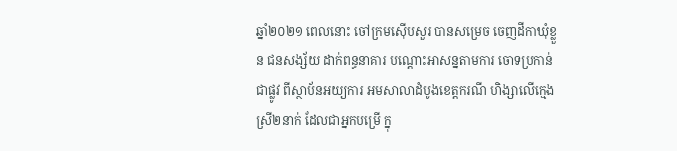ឆ្នាំ២០២១ ពេលនោះ ចៅក្រមស៊ើបសួរ បានសម្រេច ចេញដីកាឃុំខ្លួន ជនសង្ស័យ ដាក់ពន្ធនាគារ បណ្ដោះអាសន្នតាមការ ចោទប្រកាន់ជាផ្លូវ ពីស្ថាប័នអយ្យការ អមសាលាដំបូងខេត្តករណី ហិង្សាលើក្មេងស្រី២នាក់ ដែលជាអ្នកបម្រើ ក្នុ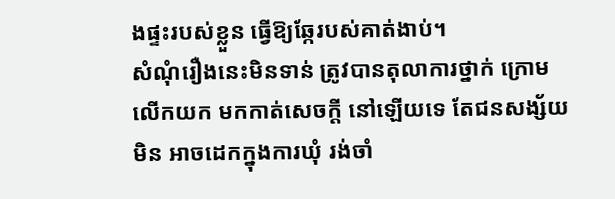ងផ្ទះរបស់ខ្លួន ធ្វើឱ្យឆ្កែរបស់គាត់ងាប់។
សំណុំរឿងនេះមិនទាន់ ត្រូវបានតុលាការថ្នាក់ ក្រោមលើកយក មកកាត់សេចក្តី នៅឡើយទេ តែជនសង្ស័យមិន អាចដេកក្នុងការឃុំ រង់ចាំ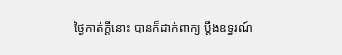ថ្ងៃកាត់ក្តីនោះ បានក៏ដាក់ពាក្យ ប្តឹងឧទ្ធរណ៍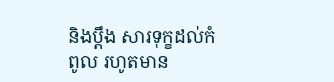និងប្តឹង សារទុក្ខដល់កំពូល រហូតមាន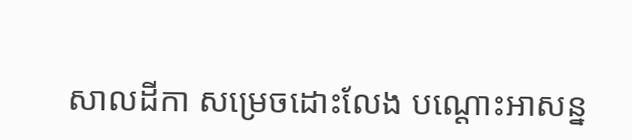សាលដីកា សម្រេចដោះលែង បណ្តោះអាសន្ន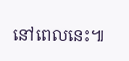នៅពេលនេះ៕